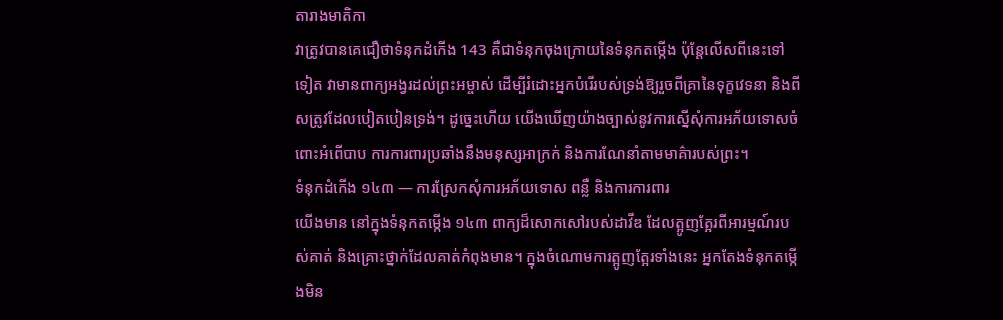តារាងមាតិកា
វាត្រូវបានគេជឿថាទំនុកដំកើង 143 គឺជាទំនុកចុងក្រោយនៃទំនុកតម្កើង ប៉ុន្តែលើសពីនេះទៅទៀត វាមានពាក្យអង្វរដល់ព្រះអម្ចាស់ ដើម្បីរំដោះអ្នកបំរើរបស់ទ្រង់ឱ្យរួចពីគ្រានៃទុក្ខវេទនា និងពីសត្រូវដែលបៀតបៀនទ្រង់។ ដូច្នេះហើយ យើងឃើញយ៉ាងច្បាស់នូវការស្នើសុំការអភ័យទោសចំពោះអំពើបាប ការការពារប្រឆាំងនឹងមនុស្សអាក្រក់ និងការណែនាំតាមមាគ៌ារបស់ព្រះ។
ទំនុកដំកើង ១៤៣ — ការស្រែកសុំការអភ័យទោស ពន្លឺ និងការការពារ
យើងមាន នៅក្នុងទំនុកតម្កើង ១៤៣ ពាក្យដ៏សោកសៅរបស់ដាវីឌ ដែលត្អូញត្អែរពីអារម្មណ៍របស់គាត់ និងគ្រោះថ្នាក់ដែលគាត់កំពុងមាន។ ក្នុងចំណោមការត្អូញត្អែរទាំងនេះ អ្នកតែងទំនុកតម្កើងមិន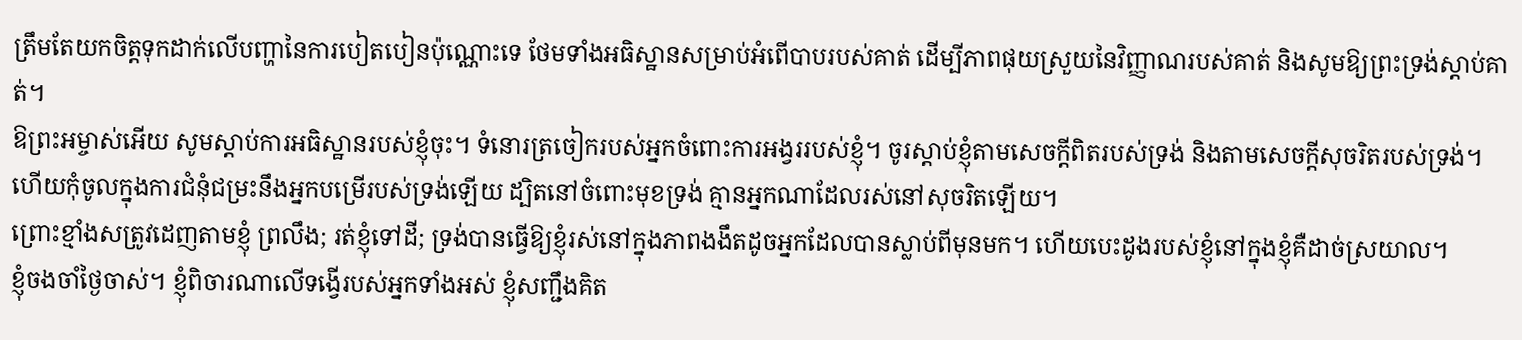ត្រឹមតែយកចិត្តទុកដាក់លើបញ្ហានៃការបៀតបៀនប៉ុណ្ណោះទេ ថែមទាំងអធិស្ឋានសម្រាប់អំពើបាបរបស់គាត់ ដើម្បីភាពផុយស្រួយនៃវិញ្ញាណរបស់គាត់ និងសូមឱ្យព្រះទ្រង់ស្តាប់គាត់។
ឱព្រះអម្ចាស់អើយ សូមស្តាប់ការអធិស្ឋានរបស់ខ្ញុំចុះ។ ទំនោរត្រចៀករបស់អ្នកចំពោះការអង្វររបស់ខ្ញុំ។ ចូរស្តាប់ខ្ញុំតាមសេចក្ដីពិតរបស់ទ្រង់ និងតាមសេចក្ដីសុចរិតរបស់ទ្រង់។
ហើយកុំចូលក្នុងការជំនុំជម្រះនឹងអ្នកបម្រើរបស់ទ្រង់ឡើយ ដ្បិតនៅចំពោះមុខទ្រង់ គ្មានអ្នកណាដែលរស់នៅសុចរិតឡើយ។
ព្រោះខ្មាំងសត្រូវដេញតាមខ្ញុំ ព្រលឹង; រត់ខ្ញុំទៅដី; ទ្រង់បានធ្វើឱ្យខ្ញុំរស់នៅក្នុងភាពងងឹតដូចអ្នកដែលបានស្លាប់ពីមុនមក។ ហើយបេះដូងរបស់ខ្ញុំនៅក្នុងខ្ញុំគឺដាច់ស្រយាល។
ខ្ញុំចងចាំថ្ងៃចាស់។ ខ្ញុំពិចារណាលើទង្វើរបស់អ្នកទាំងអស់ ខ្ញុំសញ្ជឹងគិត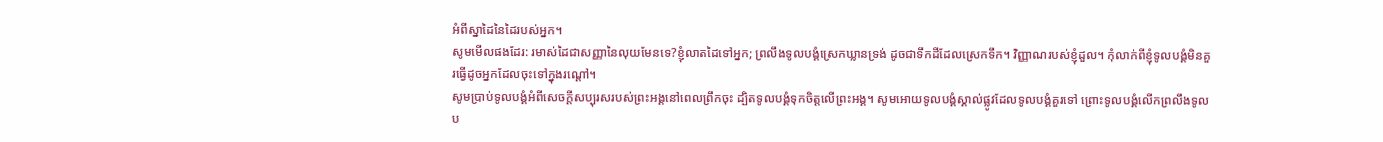អំពីស្នាដៃនៃដៃរបស់អ្នក។
សូមមើលផងដែរ: រមាស់ដៃជាសញ្ញានៃលុយមែនទេ?ខ្ញុំលាតដៃទៅអ្នក; ព្រលឹងទូលបង្គំស្រេកឃ្លានទ្រង់ ដូចជាទឹកដីដែលស្រេកទឹក។ វិញ្ញាណរបស់ខ្ញុំដួល។ កុំលាក់ពីខ្ញុំទូលបង្គំមិនគួរធ្វើដូចអ្នកដែលចុះទៅក្នុងរណ្ដៅ។
សូមប្រាប់ទូលបង្គំអំពីសេចក្តីសប្បុរសរបស់ព្រះអង្គនៅពេលព្រឹកចុះ ដ្បិតទូលបង្គំទុកចិត្តលើព្រះអង្គ។ សូមអោយទូលបង្គំស្គាល់ផ្លូវដែលទូលបង្គំគួរទៅ ព្រោះទូលបង្គំលើកព្រលឹងទូលប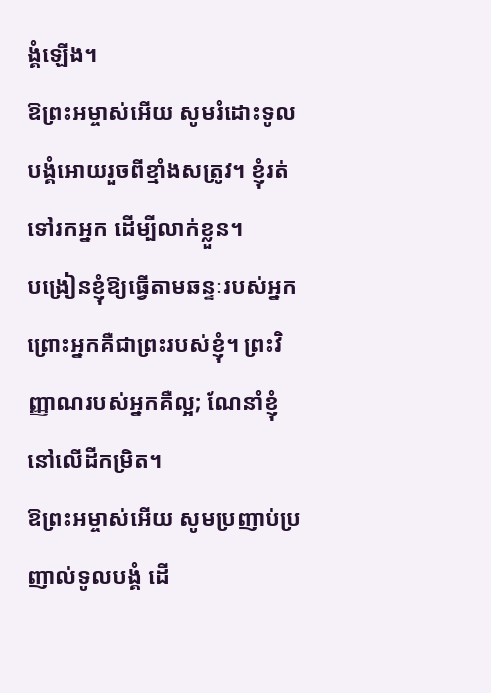ង្គំឡើង។
ឱព្រះអម្ចាស់អើយ សូមរំដោះទូលបង្គំអោយរួចពីខ្មាំងសត្រូវ។ ខ្ញុំរត់ទៅរកអ្នក ដើម្បីលាក់ខ្លួន។
បង្រៀនខ្ញុំឱ្យធ្វើតាមឆន្ទៈរបស់អ្នក ព្រោះអ្នកគឺជាព្រះរបស់ខ្ញុំ។ ព្រះវិញ្ញាណរបស់អ្នកគឺល្អ; ណែនាំខ្ញុំនៅលើដីកម្រិត។
ឱព្រះអម្ចាស់អើយ សូមប្រញាប់ប្រញាល់ទូលបង្គំ ដើ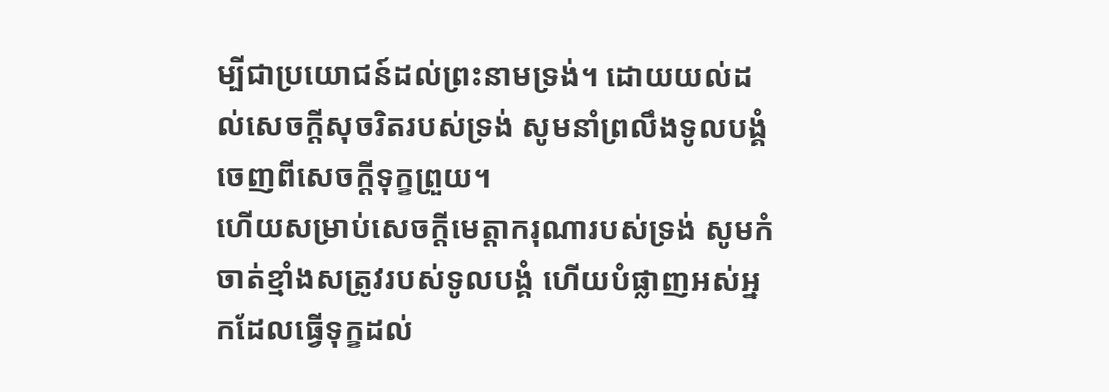ម្បីជាប្រយោជន៍ដល់ព្រះនាមទ្រង់។ ដោយយល់ដល់សេចក្តីសុចរិតរបស់ទ្រង់ សូមនាំព្រលឹងទូលបង្គំចេញពីសេចក្តីទុក្ខព្រួយ។
ហើយសម្រាប់សេចក្តីមេត្តាករុណារបស់ទ្រង់ សូមកំចាត់ខ្មាំងសត្រូវរបស់ទូលបង្គំ ហើយបំផ្លាញអស់អ្នកដែលធ្វើទុក្ខដល់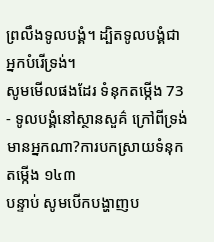ព្រលឹងទូលបង្គំ។ ដ្បិតទូលបង្គំជាអ្នកបំរើទ្រង់។
សូមមើលផងដែរ ទំនុកតម្កើង 73 - ទូលបង្គំនៅស្ថានសួគ៌ ក្រៅពីទ្រង់មានអ្នកណា?ការបកស្រាយទំនុកតម្កើង ១៤៣
បន្ទាប់ សូមបើកបង្ហាញប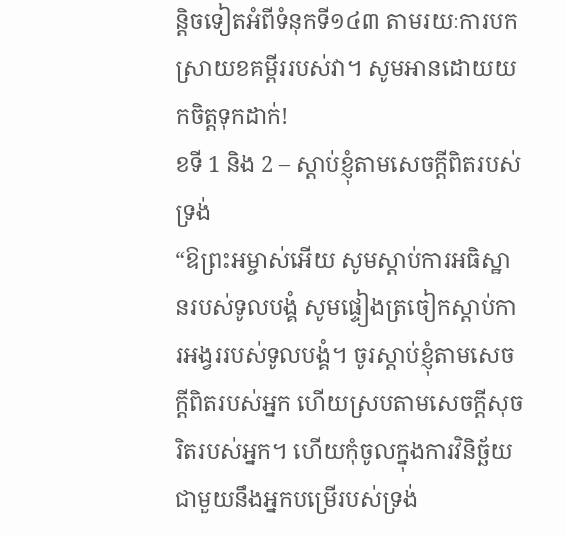ន្តិចទៀតអំពីទំនុកទី១៤៣ តាមរយៈការបកស្រាយខគម្ពីររបស់វា។ សូមអានដោយយកចិត្តទុកដាក់!
ខទី 1 និង 2 – ស្តាប់ខ្ញុំតាមសេចក្តីពិតរបស់ទ្រង់
“ឱព្រះអម្ចាស់អើយ សូមស្តាប់ការអធិស្ឋានរបស់ទូលបង្គំ សូមផ្ទៀងត្រចៀកស្តាប់ការអង្វររបស់ទូលបង្គំ។ ចូរស្ដាប់ខ្ញុំតាមសេចក្ដីពិតរបស់អ្នក ហើយស្របតាមសេចក្ដីសុចរិតរបស់អ្នក។ ហើយកុំចូលក្នុងការវិនិច្ឆ័យជាមួយនឹងអ្នកបម្រើរបស់ទ្រង់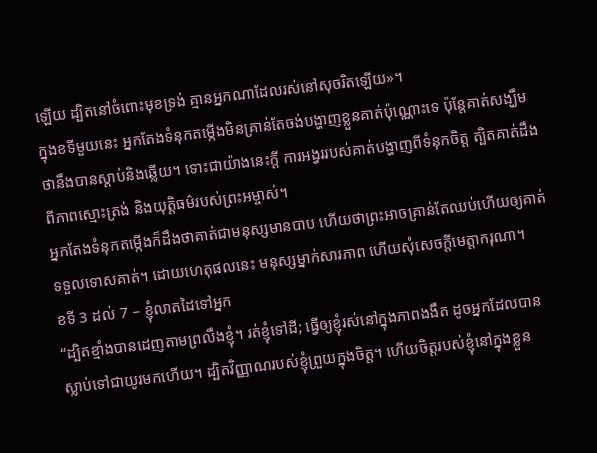ឡើយ ដ្បិតនៅចំពោះមុខទ្រង់ គ្មានអ្នកណាដែលរស់នៅសុចរិតឡើយ»។
ក្នុងខទីមួយនេះ អ្នកតែងទំនុកតម្កើងមិនគ្រាន់តែចង់បង្ហាញខ្លួនគាត់ប៉ុណ្ណោះទេ ប៉ុន្តែគាត់សង្ឃឹមថានឹងបានស្តាប់និងឆ្លើយ។ ទោះជាយ៉ាងនេះក្តី ការអង្វររបស់គាត់បង្ហាញពីទំនុកចិត្ត ត្បិតគាត់ដឹងពីភាពស្មោះត្រង់ និងយុត្តិធម៌របស់ព្រះអម្ចាស់។
អ្នកតែងទំនុកតម្កើងក៏ដឹងថាគាត់ជាមនុស្សមានបាប ហើយថាព្រះអាចគ្រាន់តែឈប់ហើយឲ្យគាត់ទទួលទោសគាត់។ ដោយហេតុផលនេះ មនុស្សម្នាក់សារភាព ហើយសុំសេចក្ដីមេត្ដាករុណា។
ខទី 3 ដល់ 7 – ខ្ញុំលាតដៃទៅអ្នក
“ដ្បិតខ្មាំងបានដេញតាមព្រលឹងខ្ញុំ។ រត់ខ្ញុំទៅដី; ធ្វើឲ្យខ្ញុំរស់នៅក្នុងភាពងងឹត ដូចអ្នកដែលបានស្លាប់ទៅជាយូរមកហើយ។ ដ្បិតវិញ្ញាណរបស់ខ្ញុំព្រួយក្នុងចិត្ត។ ហើយចិត្តរបស់ខ្ញុំនៅក្នុងខ្លួន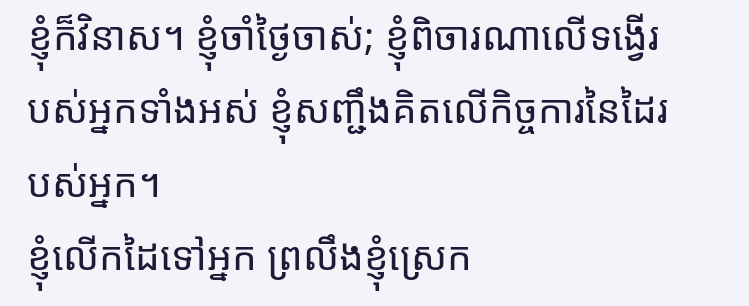ខ្ញុំក៏វិនាស។ ខ្ញុំចាំថ្ងៃចាស់; ខ្ញុំពិចារណាលើទង្វើរបស់អ្នកទាំងអស់ ខ្ញុំសញ្ជឹងគិតលើកិច្ចការនៃដៃរបស់អ្នក។
ខ្ញុំលើកដៃទៅអ្នក ព្រលឹងខ្ញុំស្រេក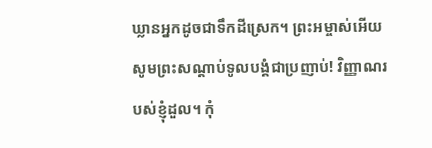ឃ្លានអ្នកដូចជាទឹកដីស្រេក។ ព្រះអម្ចាស់អើយ សូមព្រះសណ្ដាប់ទូលបង្គំជាប្រញាប់! វិញ្ញាណរបស់ខ្ញុំដួល។ កុំ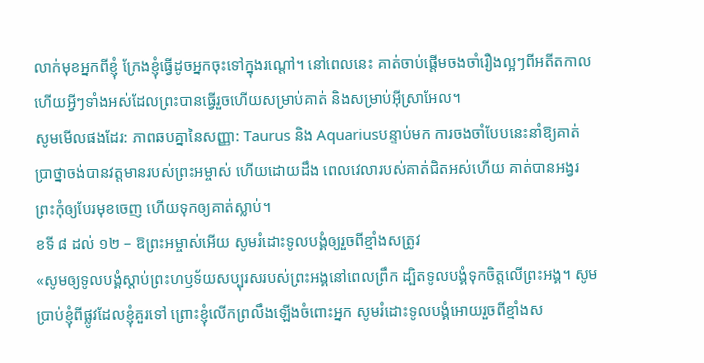លាក់មុខអ្នកពីខ្ញុំ ក្រែងខ្ញុំធ្វើដូចអ្នកចុះទៅក្នុងរណ្ដៅ។ នៅពេលនេះ គាត់ចាប់ផ្តើមចងចាំរឿងល្អៗពីអតីតកាល ហើយអ្វីៗទាំងអស់ដែលព្រះបានធ្វើរួចហើយសម្រាប់គាត់ និងសម្រាប់អ៊ីស្រាអែល។
សូមមើលផងដែរ: ភាពឆបគ្នានៃសញ្ញា: Taurus និង Aquariusបន្ទាប់មក ការចងចាំបែបនេះនាំឱ្យគាត់ប្រាថ្នាចង់បានវត្តមានរបស់ព្រះអម្ចាស់ ហើយដោយដឹង ពេលវេលារបស់គាត់ជិតអស់ហើយ គាត់បានអង្វរព្រះកុំឲ្យបែរមុខចេញ ហើយទុកឲ្យគាត់ស្លាប់។
ខទី ៨ ដល់ ១២ – ឱព្រះអម្ចាស់អើយ សូមរំដោះទូលបង្គំឲ្យរួចពីខ្មាំងសត្រូវ
«សូមឲ្យទូលបង្គំស្តាប់ព្រះហឫទ័យសប្បុរសរបស់ព្រះអង្គនៅពេលព្រឹក ដ្បិតទូលបង្គំទុកចិត្តលើព្រះអង្គ។ សូមប្រាប់ខ្ញុំពីផ្លូវដែលខ្ញុំគួរទៅ ព្រោះខ្ញុំលើកព្រលឹងឡើងចំពោះអ្នក សូមរំដោះទូលបង្គំអោយរួចពីខ្មាំងស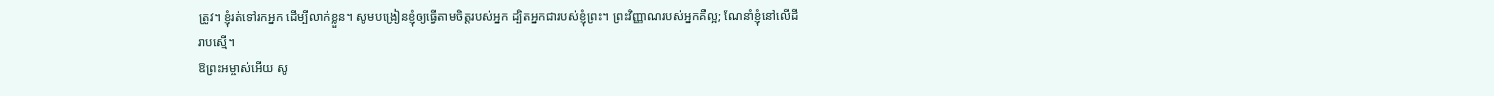ត្រូវ។ ខ្ញុំរត់ទៅរកអ្នក ដើម្បីលាក់ខ្លួន។ សូមបង្រៀនខ្ញុំឲ្យធ្វើតាមចិត្តរបស់អ្នក ដ្បិតអ្នកជារបស់ខ្ញុំព្រះ។ ព្រះវិញ្ញាណរបស់អ្នកគឺល្អ; ណែនាំខ្ញុំនៅលើដីរាបស្មើ។
ឱព្រះអម្ចាស់អើយ សូ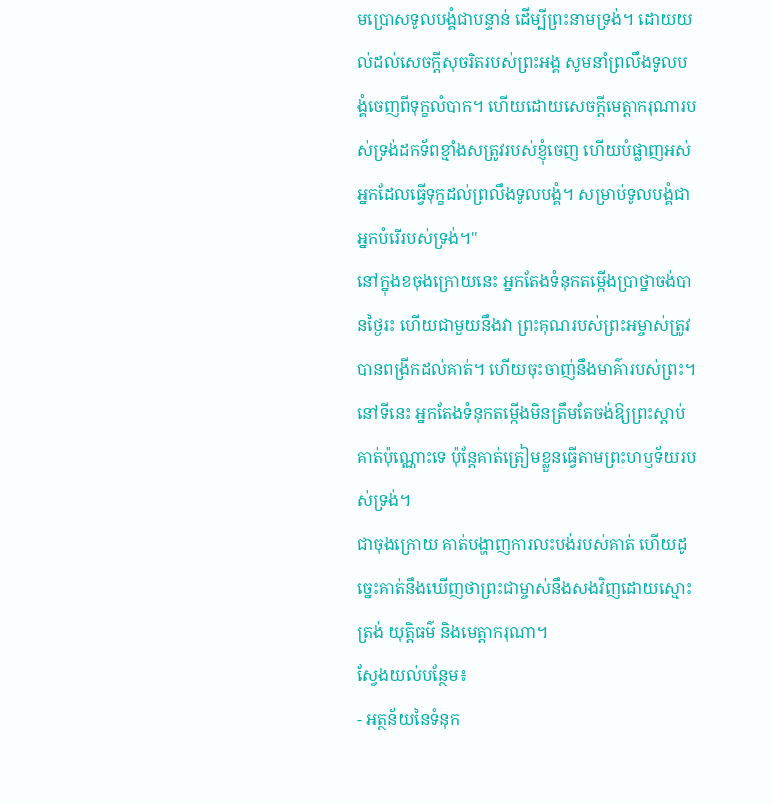មប្រោសទូលបង្គំជាបន្ទាន់ ដើម្បីព្រះនាមទ្រង់។ ដោយយល់ដល់សេចក្ដីសុចរិតរបស់ព្រះអង្គ សូមនាំព្រលឹងទូលបង្គំចេញពីទុក្ខលំបាក។ ហើយដោយសេចក្ដីមេត្តាករុណារបស់ទ្រង់ដកទ័ពខ្មាំងសត្រូវរបស់ខ្ញុំចេញ ហើយបំផ្លាញអស់អ្នកដែលធ្វើទុក្ខដល់ព្រលឹងទូលបង្គំ។ សម្រាប់ទូលបង្គំជាអ្នកបំរើរបស់ទ្រង់។"
នៅក្នុងខចុងក្រោយនេះ អ្នកតែងទំនុកតម្កើងប្រាថ្នាចង់បានថ្ងៃរះ ហើយជាមួយនឹងវា ព្រះគុណរបស់ព្រះអម្ចាស់ត្រូវបានពង្រីកដល់គាត់។ ហើយចុះចាញ់នឹងមាគ៌ារបស់ព្រះ។ នៅទីនេះ អ្នកតែងទំនុកតម្កើងមិនត្រឹមតែចង់ឱ្យព្រះស្តាប់គាត់ប៉ុណ្ណោះទេ ប៉ុន្តែគាត់ត្រៀមខ្លួនធ្វើតាមព្រះហឫទ័យរបស់ទ្រង់។
ជាចុងក្រោយ គាត់បង្ហាញការលះបង់របស់គាត់ ហើយដូច្នេះគាត់នឹងឃើញថាព្រះជាម្ចាស់នឹងសងវិញដោយស្មោះត្រង់ យុត្តិធម៌ និងមេត្តាករុណា។
ស្វែងយល់បន្ថែម៖
- អត្ថន័យនៃទំនុក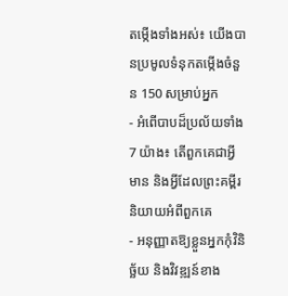តម្កើងទាំងអស់៖ យើងបានប្រមូលទំនុកតម្កើងចំនួន 150 សម្រាប់អ្នក
- អំពើបាបដ៏ប្រល័យទាំង 7 យ៉ាង៖ តើពួកគេជាអ្វី មាន និងអ្វីដែលព្រះគម្ពីរនិយាយអំពីពួកគេ
- អនុញ្ញាតឱ្យខ្លួនអ្នកកុំវិនិច្ឆ័យ និងវិវឌ្ឍន៍ខាង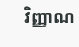វិញ្ញាណ